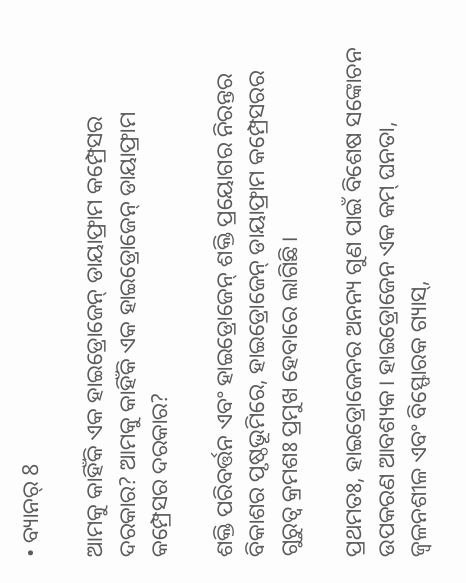• ବ୍ୟାନର୍ 8

ଆମକୁ କାହିଁକି ଏକ ହାଇଡ୍ରୋଜେନ୍ ଡାୟାଫ୍ରାମ କମ୍ପ୍ରେସର ଦରକାର? ଆମକୁ କାହିଁକି ଏକ ହାଇଡ୍ରୋଜେନ୍ ଡାୟାଫ୍ରାମ କମ୍ପ୍ରେସର ଦରକାର?

ଶକ୍ତି ପରିବର୍ତ୍ତନ ଏବଂ ହାଇଡ୍ରୋଜେନ୍ ଶକ୍ତି ପ୍ରୟୋଗର ନିରନ୍ତର ବିକାଶର ପୃଷ୍ଠଭୂମିରେ, ହାଇଡ୍ରୋଜେନ୍ ଡାୟାଫ୍ରାମ କମ୍ପ୍ରେସରର ଗୁରୁତ୍ୱ କ୍ରମଶଃ ପ୍ରମୁଖ ହେବାରେ ଲାଗିଛି।

ପ୍ରଥମତଃ, ହାଇଡ୍ରୋଜେନର ଅନନ୍ୟ ଗୁଣ ପାଇଁ ବିଶେଷ ସଙ୍କୋଚନ ଉପକରଣ ଆବଶ୍ୟକ। ହାଇଡ୍ରୋଜେନ ଏକ କମ୍ ଘନତା, ଜ୍ୱଳନଶୀଳ ଏବଂ ବିସ୍ଫୋରକ ଗ୍ୟାସ୍,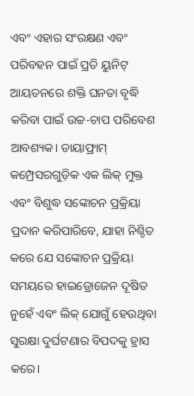ଏବଂ ଏହାର ସଂରକ୍ଷଣ ଏବଂ ପରିବହନ ପାଇଁ ପ୍ରତି ୟୁନିଟ୍ ଆୟତନରେ ଶକ୍ତି ଘନତା ବୃଦ୍ଧି କରିବା ପାଇଁ ଉଚ୍ଚ-ଚାପ ପରିବେଶ ଆବଶ୍ୟକ। ଡାୟାଫ୍ରାମ୍ କମ୍ପ୍ରେସରଗୁଡ଼ିକ ଏକ ଲିକ୍ ମୁକ୍ତ ଏବଂ ବିଶୁଦ୍ଧ ସଙ୍କୋଚନ ପ୍ରକ୍ରିୟା ପ୍ରଦାନ କରିପାରିବେ, ଯାହା ନିଶ୍ଚିତ କରେ ଯେ ସଙ୍କୋଚନ ପ୍ରକ୍ରିୟା ସମୟରେ ହାଇଡ୍ରୋଜେନ ଦୂଷିତ ନୁହେଁ ଏବଂ ଲିକ୍ ଯୋଗୁଁ ହେଉଥିବା ସୁରକ୍ଷା ଦୁର୍ଘଟଣାର ବିପଦକୁ ହ୍ରାସ କରେ।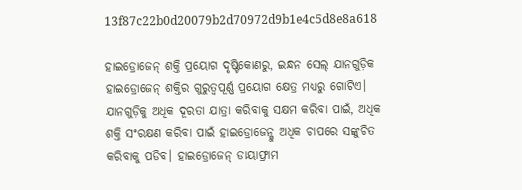13f87c22b0d20079b2d70972d9b1e4c5d8e8a618

ହାଇଡ୍ରୋଜେନ୍ ଶକ୍ତି ପ୍ରୟୋଗ ଦୃଷ୍ଟିକୋଣରୁ, ଇନ୍ଧନ ସେଲ୍ ଯାନଗୁଡ଼ିକ ହାଇଡ୍ରୋଜେନ୍ ଶକ୍ତିର ଗୁରୁତ୍ୱପୂର୍ଣ୍ଣ ପ୍ରୟୋଗ କ୍ଷେତ୍ର ମଧ୍ୟରୁ ଗୋଟିଏ। ଯାନଗୁଡ଼ିକୁ ଅଧିକ ଦୂରତା ଯାତ୍ରା କରିବାକୁ ସକ୍ଷମ କରିବା ପାଇଁ, ଅଧିକ ଶକ୍ତି ସଂରକ୍ଷଣ କରିବା ପାଇଁ ହାଇଡ୍ରୋଜେନ୍କୁ ଅଧିକ ଚାପରେ ସଙ୍କୁଚିତ କରିବାକୁ ପଡିବ। ହାଇଡ୍ରୋଜେନ୍ ଡାୟାଫ୍ରାମ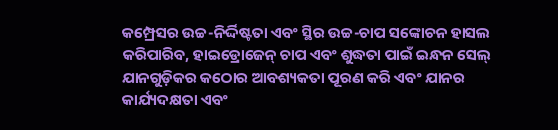କମ୍ପ୍ରେସର ଉଚ୍ଚ-ନିର୍ଦ୍ଦିଷ୍ଟତା ଏବଂ ସ୍ଥିର ଉଚ୍ଚ-ଚାପ ସଙ୍କୋଚନ ହାସଲ କରିପାରିବ, ହାଇଡ୍ରୋଜେନ୍ ଚାପ ଏବଂ ଶୁଦ୍ଧତା ପାଇଁ ଇନ୍ଧନ ସେଲ୍ ଯାନଗୁଡ଼ିକର କଠୋର ଆବଶ୍ୟକତା ପୂରଣ କରି ଏବଂ ଯାନର କାର୍ଯ୍ୟଦକ୍ଷତା ଏବଂ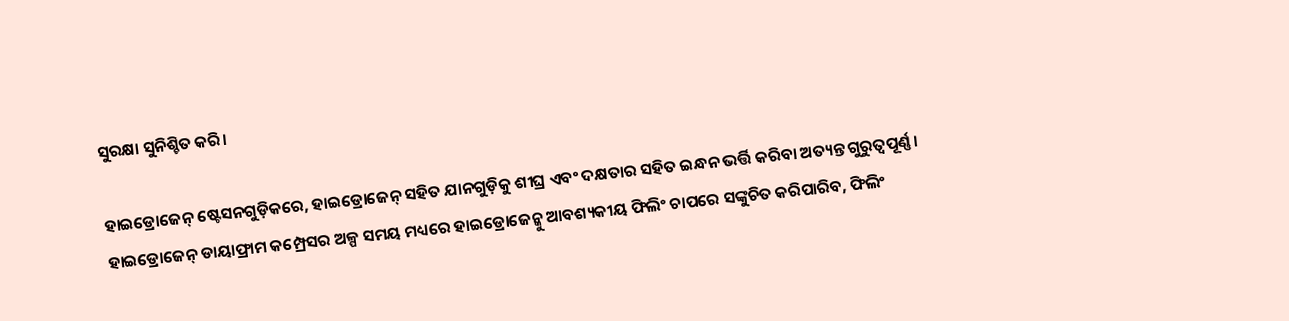ସୁରକ୍ଷା ସୁନିଶ୍ଚିତ କରି।

ହାଇଡ୍ରୋଜେନ୍ ଷ୍ଟେସନଗୁଡ଼ିକରେ, ହାଇଡ୍ରୋଜେନ୍ ସହିତ ଯାନଗୁଡ଼ିକୁ ଶୀଘ୍ର ଏବଂ ଦକ୍ଷତାର ସହିତ ଇନ୍ଧନ ଭର୍ତ୍ତି କରିବା ଅତ୍ୟନ୍ତ ଗୁରୁତ୍ୱପୂର୍ଣ୍ଣ। ହାଇଡ୍ରୋଜେନ୍ ଡାୟାଫ୍ରାମ କମ୍ପ୍ରେସର ଅଳ୍ପ ସମୟ ମଧ୍ୟରେ ହାଇଡ୍ରୋଜେନ୍କୁ ଆବଶ୍ୟକୀୟ ଫିଲିଂ ଚାପରେ ସଙ୍କୁଚିତ କରିପାରିବ, ଫିଲିଂ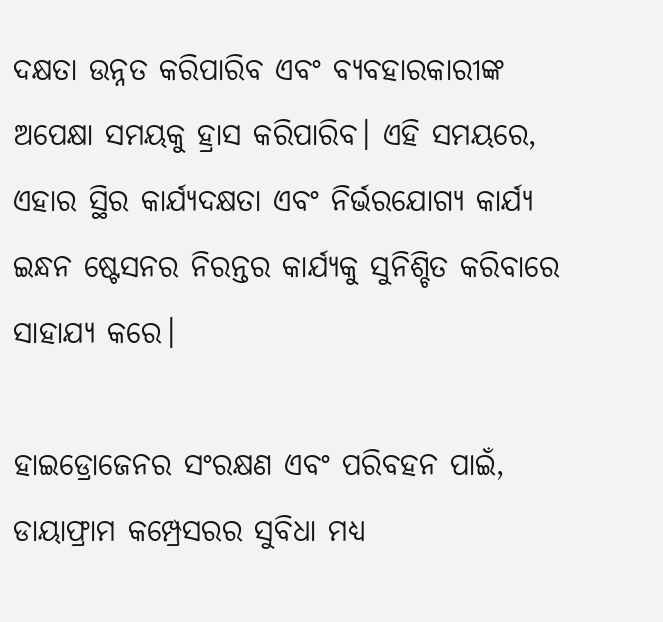ଦକ୍ଷତା ଉନ୍ନତ କରିପାରିବ ଏବଂ ବ୍ୟବହାରକାରୀଙ୍କ ଅପେକ୍ଷା ସମୟକୁ ହ୍ରାସ କରିପାରିବ। ଏହି ସମୟରେ, ଏହାର ସ୍ଥିର କାର୍ଯ୍ୟଦକ୍ଷତା ଏବଂ ନିର୍ଭରଯୋଗ୍ୟ କାର୍ଯ୍ୟ ଇନ୍ଧନ ଷ୍ଟେସନର ନିରନ୍ତର କାର୍ଯ୍ୟକୁ ସୁନିଶ୍ଚିତ କରିବାରେ ସାହାଯ୍ୟ କରେ।

ହାଇଡ୍ରୋଜେନର ସଂରକ୍ଷଣ ଏବଂ ପରିବହନ ପାଇଁ, ଡାୟାଫ୍ରାମ କମ୍ପ୍ରେସରର ସୁବିଧା ମଧ୍ୟ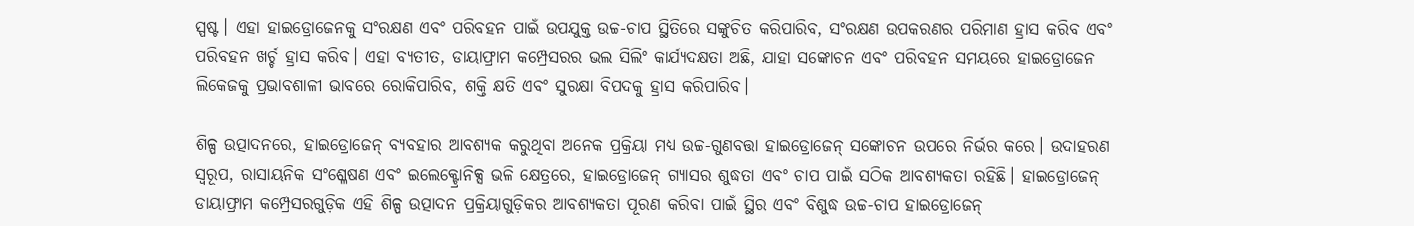ସ୍ପଷ୍ଟ। ଏହା ହାଇଡ୍ରୋଜେନକୁ ସଂରକ୍ଷଣ ଏବଂ ପରିବହନ ପାଇଁ ଉପଯୁକ୍ତ ଉଚ୍ଚ-ଚାପ ସ୍ଥିତିରେ ସଙ୍କୁଚିତ କରିପାରିବ, ସଂରକ୍ଷଣ ଉପକରଣର ପରିମାଣ ହ୍ରାସ କରିବ ଏବଂ ପରିବହନ ଖର୍ଚ୍ଚ ହ୍ରାସ କରିବ। ଏହା ବ୍ୟତୀତ, ଡାୟାଫ୍ରାମ କମ୍ପ୍ରେସରର ଭଲ ସିଲିଂ କାର୍ଯ୍ୟଦକ୍ଷତା ଅଛି, ଯାହା ସଙ୍କୋଚନ ଏବଂ ପରିବହନ ସମୟରେ ହାଇଡ୍ରୋଜେନ ଲିକେଜକୁ ପ୍ରଭାବଶାଳୀ ଭାବରେ ରୋକିପାରିବ, ଶକ୍ତି କ୍ଷତି ଏବଂ ସୁରକ୍ଷା ବିପଦକୁ ହ୍ରାସ କରିପାରିବ।

ଶିଳ୍ପ ଉତ୍ପାଦନରେ, ହାଇଡ୍ରୋଜେନ୍ ବ୍ୟବହାର ଆବଶ୍ୟକ କରୁଥିବା ଅନେକ ପ୍ରକ୍ରିୟା ମଧ୍ୟ ଉଚ୍ଚ-ଗୁଣବତ୍ତା ହାଇଡ୍ରୋଜେନ୍ ସଙ୍କୋଚନ ଉପରେ ନିର୍ଭର କରେ। ଉଦାହରଣ ସ୍ୱରୂପ, ରାସାୟନିକ ସଂଶ୍ଳେଷଣ ଏବଂ ଇଲେକ୍ଟ୍ରୋନିକ୍ସ ଭଳି କ୍ଷେତ୍ରରେ, ହାଇଡ୍ରୋଜେନ୍ ଗ୍ୟାସର ଶୁଦ୍ଧତା ଏବଂ ଚାପ ପାଇଁ ସଠିକ ଆବଶ୍ୟକତା ରହିଛି। ହାଇଡ୍ରୋଜେନ୍ ଡାୟାଫ୍ରାମ କମ୍ପ୍ରେସରଗୁଡ଼ିକ ଏହି ଶିଳ୍ପ ଉତ୍ପାଦନ ପ୍ରକ୍ରିୟାଗୁଡ଼ିକର ଆବଶ୍ୟକତା ପୂରଣ କରିବା ପାଇଁ ସ୍ଥିର ଏବଂ ବିଶୁଦ୍ଧ ଉଚ୍ଚ-ଚାପ ହାଇଡ୍ରୋଜେନ୍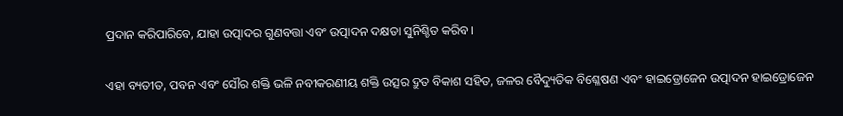ପ୍ରଦାନ କରିପାରିବେ, ଯାହା ଉତ୍ପାଦର ଗୁଣବତ୍ତା ଏବଂ ଉତ୍ପାଦନ ଦକ୍ଷତା ସୁନିଶ୍ଚିତ କରିବ।

ଏହା ବ୍ୟତୀତ, ପବନ ଏବଂ ସୌର ଶକ୍ତି ଭଳି ନବୀକରଣୀୟ ଶକ୍ତି ଉତ୍ସର ଦ୍ରୁତ ବିକାଶ ସହିତ, ଜଳର ବୈଦ୍ୟୁତିକ ବିଶ୍ଳେଷଣ ଏବଂ ହାଇଡ୍ରୋଜେନ ଉତ୍ପାଦନ ହାଇଡ୍ରୋଜେନ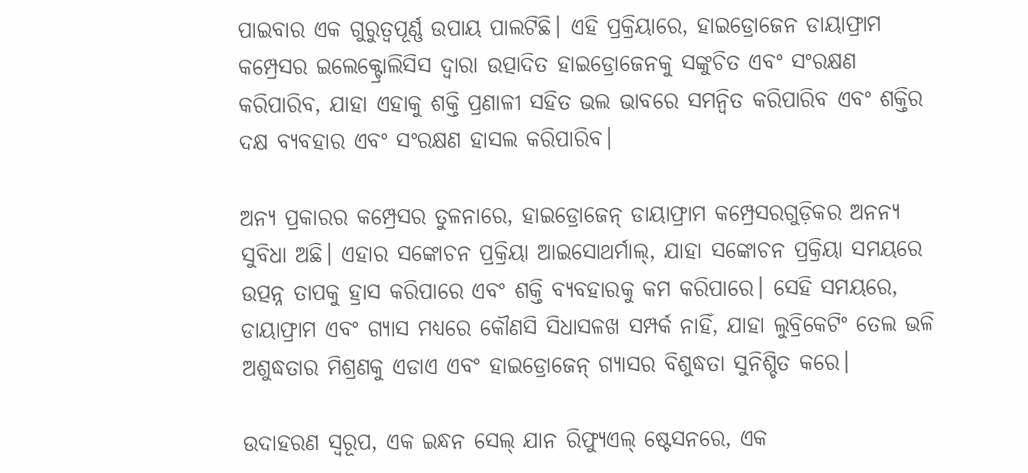ପାଇବାର ଏକ ଗୁରୁତ୍ୱପୂର୍ଣ୍ଣ ଉପାୟ ପାଲଟିଛି। ଏହି ପ୍ରକ୍ରିୟାରେ, ହାଇଡ୍ରୋଜେନ ଡାୟାଫ୍ରାମ କମ୍ପ୍ରେସର ଇଲେକ୍ଟ୍ରୋଲିସିସ ଦ୍ୱାରା ଉତ୍ପାଦିତ ହାଇଡ୍ରୋଜେନକୁ ସଙ୍କୁଚିତ ଏବଂ ସଂରକ୍ଷଣ କରିପାରିବ, ଯାହା ଏହାକୁ ଶକ୍ତି ପ୍ରଣାଳୀ ସହିତ ଭଲ ଭାବରେ ସମନ୍ୱିତ କରିପାରିବ ଏବଂ ଶକ୍ତିର ଦକ୍ଷ ବ୍ୟବହାର ଏବଂ ସଂରକ୍ଷଣ ହାସଲ କରିପାରିବ।

ଅନ୍ୟ ପ୍ରକାରର କମ୍ପ୍ରେସର ତୁଳନାରେ, ହାଇଡ୍ରୋଜେନ୍ ଡାୟାଫ୍ରାମ କମ୍ପ୍ରେସରଗୁଡ଼ିକର ଅନନ୍ୟ ସୁବିଧା ଅଛି। ଏହାର ସଙ୍କୋଚନ ପ୍ରକ୍ରିୟା ଆଇସୋଥର୍ମାଲ୍, ଯାହା ସଙ୍କୋଚନ ପ୍ରକ୍ରିୟା ସମୟରେ ଉତ୍ପନ୍ନ ତାପକୁ ହ୍ରାସ କରିପାରେ ଏବଂ ଶକ୍ତି ବ୍ୟବହାରକୁ କମ କରିପାରେ। ସେହି ସମୟରେ, ଡାୟାଫ୍ରାମ ଏବଂ ଗ୍ୟାସ ମଧ୍ୟରେ କୌଣସି ସିଧାସଳଖ ସମ୍ପର୍କ ନାହିଁ, ଯାହା ଲୁବ୍ରିକେଟିଂ ତେଲ ଭଳି ଅଶୁଦ୍ଧତାର ମିଶ୍ରଣକୁ ଏଡାଏ ଏବଂ ହାଇଡ୍ରୋଜେନ୍ ଗ୍ୟାସର ବିଶୁଦ୍ଧତା ସୁନିଶ୍ଚିତ କରେ।

ଉଦାହରଣ ସ୍ୱରୂପ, ଏକ ଇନ୍ଧନ ସେଲ୍ ଯାନ ରିଫ୍ୟୁଏଲ୍ ଷ୍ଟେସନରେ, ଏକ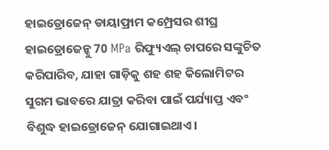ହାଇଡ୍ରୋଜେନ୍ ଡାୟାଫ୍ରାମ କମ୍ପ୍ରେସର ଶୀଘ୍ର ହାଇଡ୍ରୋଜେନ୍କୁ 70 MPa ରିଫ୍ୟୁଏଲ୍ ଚାପରେ ସଙ୍କୁଚିତ କରିପାରିବ, ଯାହା ଗାଡ଼ିକୁ ଶହ ଶହ କିଲୋମିଟର ସୁଗମ ଭାବରେ ଯାତ୍ରା କରିବା ପାଇଁ ପର୍ଯ୍ୟାପ୍ତ ଏବଂ ବିଶୁଦ୍ଧ ହାଇଡ୍ରୋଜେନ୍ ଯୋଗାଇଥାଏ।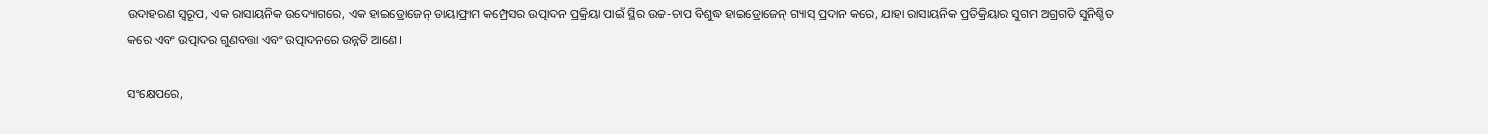ଉଦାହରଣ ସ୍ୱରୂପ, ଏକ ରାସାୟନିକ ଉଦ୍ୟୋଗରେ, ଏକ ହାଇଡ୍ରୋଜେନ୍ ଡାୟାଫ୍ରାମ କମ୍ପ୍ରେସର ଉତ୍ପାଦନ ପ୍ରକ୍ରିୟା ପାଇଁ ସ୍ଥିର ଉଚ୍ଚ-ଚାପ ବିଶୁଦ୍ଧ ହାଇଡ୍ରୋଜେନ୍ ଗ୍ୟାସ୍ ପ୍ରଦାନ କରେ, ଯାହା ରାସାୟନିକ ପ୍ରତିକ୍ରିୟାର ସୁଗମ ଅଗ୍ରଗତି ସୁନିଶ୍ଚିତ କରେ ଏବଂ ଉତ୍ପାଦର ଗୁଣବତ୍ତା ଏବଂ ଉତ୍ପାଦନରେ ଉନ୍ନତି ଆଣେ।

ସଂକ୍ଷେପରେ,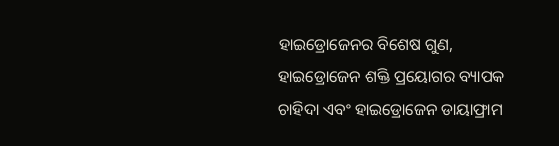ହାଇଡ୍ରୋଜେନର ବିଶେଷ ଗୁଣ, ହାଇଡ୍ରୋଜେନ ଶକ୍ତି ପ୍ରୟୋଗର ବ୍ୟାପକ ଚାହିଦା ଏବଂ ହାଇଡ୍ରୋଜେନ ଡାୟାଫ୍ରାମ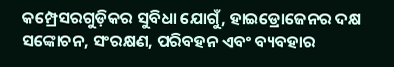କମ୍ପ୍ରେସରଗୁଡ଼ିକର ସୁବିଧା ଯୋଗୁଁ, ହାଇଡ୍ରୋଜେନର ଦକ୍ଷ ସଙ୍କୋଚନ, ସଂରକ୍ଷଣ, ପରିବହନ ଏବଂ ବ୍ୟବହାର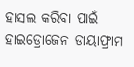ହାସଲ କରିବା ପାଇଁ ହାଇଡ୍ରୋଜେନ ଡାୟାଫ୍ରାମ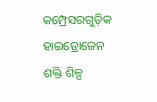କମ୍ପ୍ରେସରଗୁଡ଼ିକ ହାଇଡ୍ରୋଜେନ ଶକ୍ତି ଶିଳ୍ପ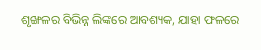ଶୃଙ୍ଖଳର ବିଭିନ୍ନ ଲିଙ୍କରେ ଆବଶ୍ୟକ, ଯାହା ଫଳରେ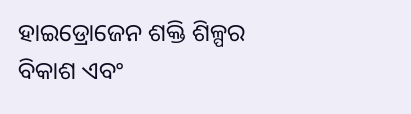ହାଇଡ୍ରୋଜେନ ଶକ୍ତି ଶିଳ୍ପର ବିକାଶ ଏବଂ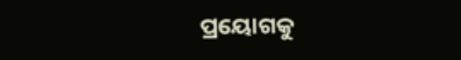ପ୍ରୟୋଗକୁ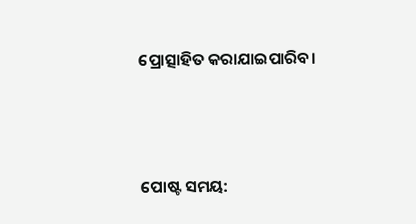ପ୍ରୋତ୍ସାହିତ କରାଯାଇପାରିବ।




ପୋଷ୍ଟ ସମୟ: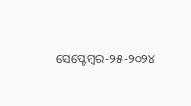ସେପ୍ଟେମ୍ବର-୨୫-୨୦୨୪